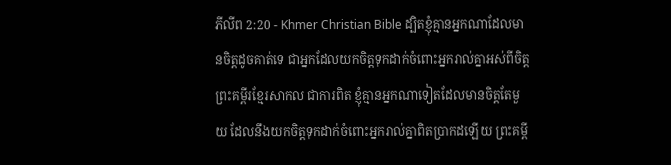ភីលីព 2:20 - Khmer Christian Bible ដ្បិតខ្ញុំគ្មានអ្នកណាដែលមានចិត្ដដូចគាត់ទេ ជាអ្នកដែលយកចិត្តទុកដាក់ចំពោះអ្នករាល់គ្នាអស់ពីចិត្ដ ព្រះគម្ពីរខ្មែរសាកល ជាការពិត ខ្ញុំគ្មានអ្នកណាទៀតដែលមានចិត្តតែមួយ ដែលនឹងយកចិត្តទុកដាក់ចំពោះអ្នករាល់គ្នាពិតប្រាកដឡើយ ព្រះគម្ពី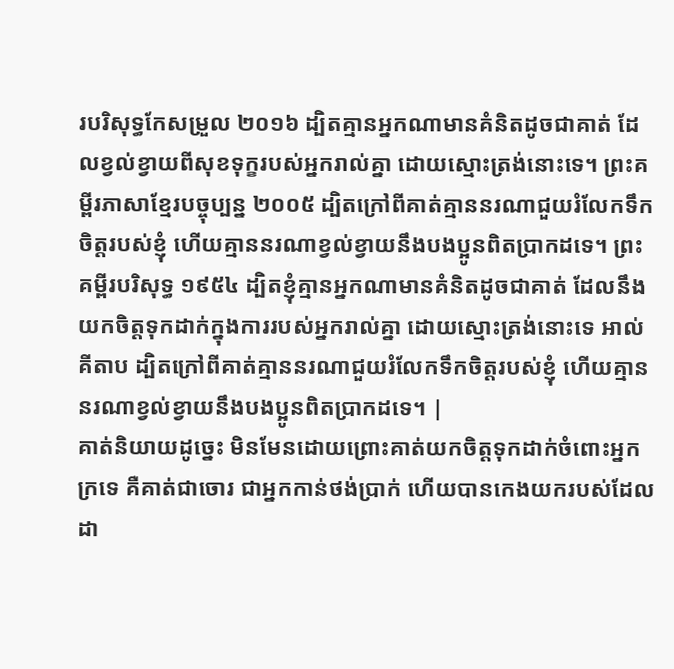របរិសុទ្ធកែសម្រួល ២០១៦ ដ្បិតគ្មានអ្នកណាមានគំនិតដូចជាគាត់ ដែលខ្វល់ខ្វាយពីសុខទុក្ខរបស់អ្នករាល់គ្នា ដោយស្មោះត្រង់នោះទេ។ ព្រះគម្ពីរភាសាខ្មែរបច្ចុប្បន្ន ២០០៥ ដ្បិតក្រៅពីគាត់គ្មាននរណាជួយរំលែកទឹកចិត្តរបស់ខ្ញុំ ហើយគ្មាននរណាខ្វល់ខ្វាយនឹងបងប្អូនពិតប្រាកដទេ។ ព្រះគម្ពីរបរិសុទ្ធ ១៩៥៤ ដ្បិតខ្ញុំគ្មានអ្នកណាមានគំនិតដូចជាគាត់ ដែលនឹងយកចិត្តទុកដាក់ក្នុងការរបស់អ្នករាល់គ្នា ដោយស្មោះត្រង់នោះទេ អាល់គីតាប ដ្បិតក្រៅពីគាត់គ្មាននរណាជួយរំលែកទឹកចិត្ដរបស់ខ្ញុំ ហើយគ្មាននរណាខ្វល់ខ្វាយនឹងបងប្អូនពិតប្រាកដទេ។ |
គាត់និយាយដូច្នេះ មិនមែនដោយព្រោះគាត់យកចិត្តទុកដាក់ចំពោះអ្នកក្រទេ គឺគាត់ជាចោរ ជាអ្នកកាន់ថង់ប្រាក់ ហើយបានកេងយករបស់ដែលដា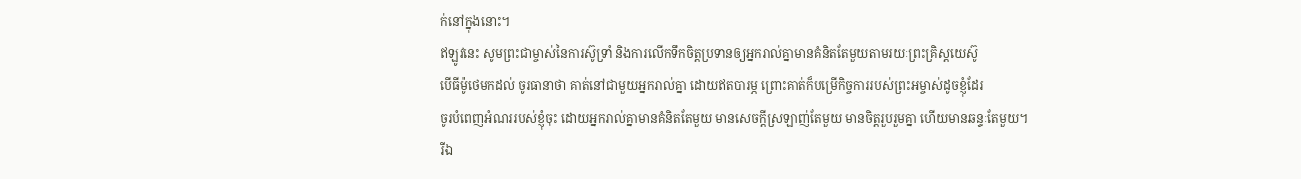ក់នៅក្នុងនោះ។
ឥឡូវនេះ សូមព្រះជាម្ចាស់នៃការស៊ូទ្រាំ និងការលើកទឹកចិត្ដប្រទានឲ្យអ្នករាល់គ្នាមានគំនិតតែមួយតាមរយៈព្រះគ្រិស្ដយេស៊ូ
បើធីម៉ូថេមកដល់ ចូរធានាថា គាត់នៅជាមួយអ្នករាល់គ្នា ដោយឥតបារម្ភ ព្រោះគាត់ក៏បម្រើកិច្ចការរបស់ព្រះអម្ចាស់ដូចខ្ញុំដែរ
ចូរបំពេញអំណររបស់ខ្ញុំចុះ ដោយអ្នករាល់គ្នាមានគំនិតតែមួយ មានសេចក្ដីស្រឡាញ់តែមួយ មានចិត្ដរួបរួមគ្នា ហើយមានឆន្ទៈតែមួយ។
រីឯ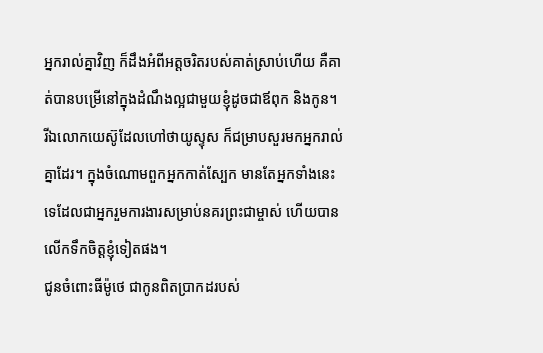អ្នករាល់គ្នាវិញ ក៏ដឹងអំពីអត្តចរិតរបស់គាត់ស្រាប់ហើយ គឺគាត់បានបម្រើនៅក្នុងដំណឹងល្អជាមួយខ្ញុំដូចជាឪពុក និងកូន។
រីឯលោកយេស៊ូដែលហៅថាយូស្ទុស ក៏ជម្រាបសួរមកអ្នករាល់គ្នាដែរ។ ក្នុងចំណោមពួកអ្នកកាត់ស្បែក មានតែអ្នកទាំងនេះទេដែលជាអ្នករួមការងារសម្រាប់នគរព្រះជាម្ចាស់ ហើយបានលើកទឹកចិត្ដខ្ញុំទៀតផង។
ជូនចំពោះធីម៉ូថេ ជាកូនពិតប្រាកដរបស់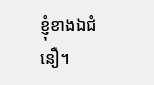ខ្ញុំខាងឯជំនឿ។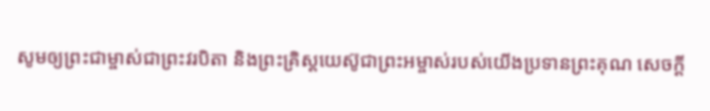សូមឲ្យព្រះជាម្ចាស់ជាព្រះវរបិតា និងព្រះគ្រិស្ដយេស៊ូជាព្រះអម្ចាស់របស់យើងប្រទានព្រះគុណ សេចក្ដី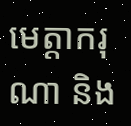មេត្ដាករុណា និង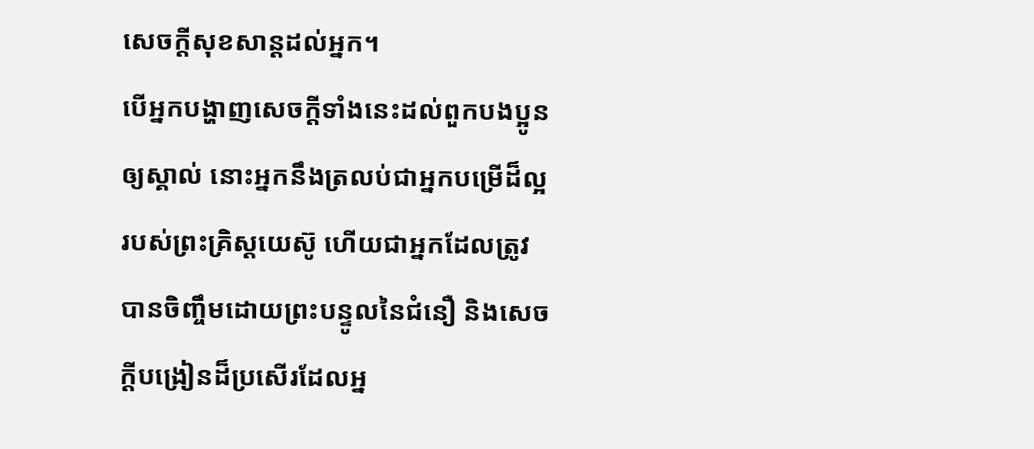សេចក្ដីសុខសាន្ដដល់អ្នក។
បើអ្នកបង្ហាញសេចក្ដីទាំងនេះដល់ពួកបងប្អូនឲ្យស្គាល់ នោះអ្នកនឹងត្រលប់ជាអ្នកបម្រើដ៏ល្អរបស់ព្រះគ្រិស្ដយេស៊ូ ហើយជាអ្នកដែលត្រូវបានចិញ្ចឹមដោយព្រះបន្ទូលនៃជំនឿ និងសេចក្ដីបង្រៀនដ៏ប្រសើរដែលអ្ន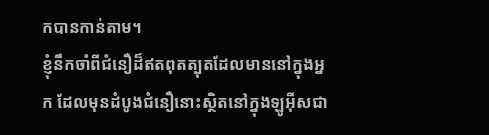កបានកាន់តាម។
ខ្ញុំនឹកចាំពីជំនឿដ៏ឥតពុតត្បុតដែលមាននៅក្នុងអ្នក ដែលមុនដំបូងជំនឿនោះស្ថិតនៅក្នុងឡូអ៊ីសជា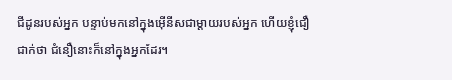ជីដូនរបស់អ្នក បន្ទាប់មកនៅក្នុងអ៊ើនីសជាម្តាយរបស់អ្នក ហើយខ្ញុំជឿជាក់ថា ជំនឿនោះក៏នៅក្នុងអ្នកដែរ។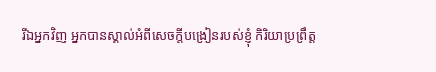រីឯអ្នកវិញ អ្នកបានស្គាល់អំពីសេចក្ដីបង្រៀនរបស់ខ្ញុំ កិរិយាប្រព្រឹត្ដ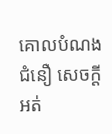គោលបំណង ជំនឿ សេចក្ដីអត់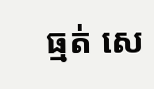ធ្មត់ សេ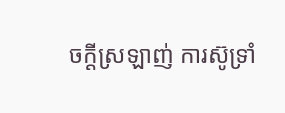ចក្ដីស្រឡាញ់ ការស៊ូទ្រាំ